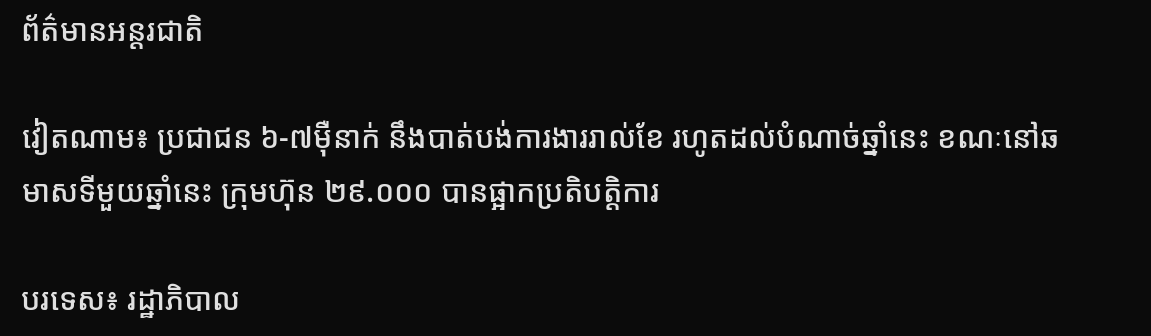ព័ត៌មានអន្តរជាតិ

វៀតណាម៖ ប្រជាជន ៦-៧ម៉ឺនាក់ នឹងបាត់បង់ការងាររាល់ខែ រហូតដល់បំណាច់ឆ្នាំនេះ ខណៈនៅឆមាសទីមួយឆ្នាំនេះ ក្រុមហ៊ុន ២៩.០០០ បានផ្អាកប្រតិបត្តិការ

បរទេស៖ រដ្ឋាភិបាល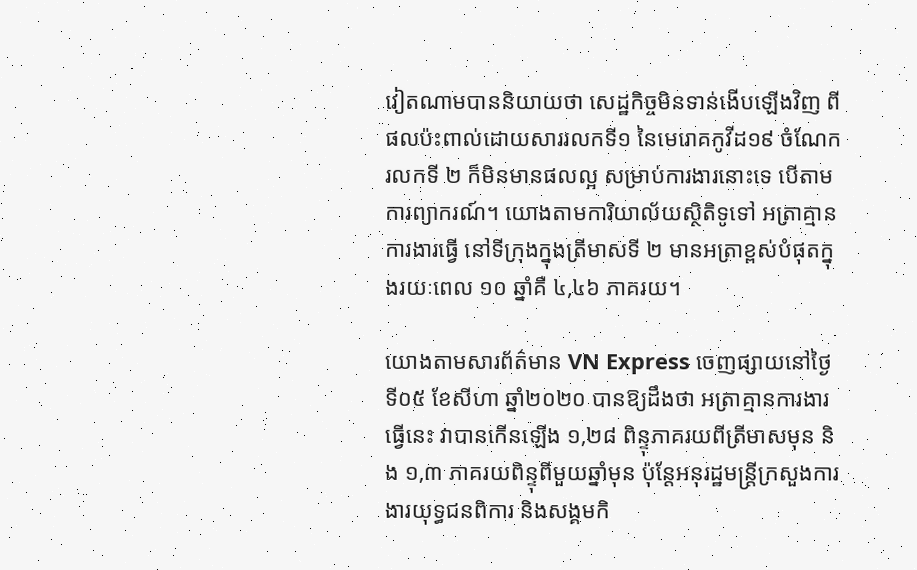វៀតណាមបាននិយាយថា សេដ្ឋកិច្ចមិនទាន់ងើបឡើងវិញ ពីផលប៉ះពាល់ដោយសាររលកទី១ នៃមេរោគកូវីដ១៩ ចំណែករលកទី ២ ក៏មិនមានផលល្អ សម្រាប់ការងារនោះទេ បើតាមការព្យាករណ៍។ យោងតាមការិយាល័យស្ថិតិទូទៅ អត្រាគ្មានការងារធ្វើ នៅទីក្រុងក្នុងត្រីមាសទី ២ មានអត្រាខ្ពស់បំផុតក្នុងរយៈពេល ១០ ឆ្នាំគឺ ៤,៤៦ ភាគរយ។

យោងតាមសារព័ត៌មាន VN Express ចេញផ្សាយនៅថ្ងៃទី០៥ ខែសីហា ឆ្នាំ២០២០ បានឱ្យដឹងថា អត្រាគ្មានការងារធ្វើនេះ វាបានកើនឡើង ១,២៨ ពិន្ទុភាគរយពីត្រីមាសមុន និង ១,៣ ភាគរយពិន្ទុពីមួយឆ្នាំមុន ប៉ុន្តែអនុរដ្ឋមន្រ្តីក្រសួងការងារយុទ្ធជនពិការ និងសង្គមកិ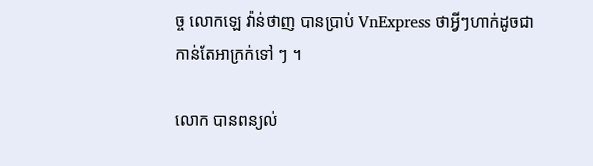ច្ច លោកឡេ វ៉ាន់ថាញ បានប្រាប់ VnExpress ថាអ្វីៗហាក់ដូចជាកាន់តែអាក្រក់ទៅ ៗ ។

លោក បានពន្យល់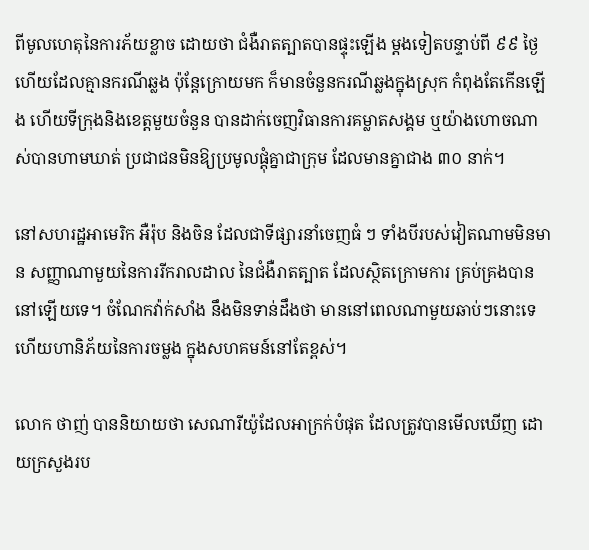ពីមូលហេតុនៃការភ័យខ្លាច ដោយថា ជំងឺរាតត្បាតបានផ្ទុះឡើង ម្តងទៀតបន្ទាប់ពី ៩៩ ថ្ងៃហើយដែលគ្មានករណីឆ្លង ប៉ុន្តែក្រោយមក ក៏មានចំនួនករណីឆ្លងក្នុងស្រុក កំពុងតែកើនឡើង ហើយទីក្រុងនិងខេត្តមួយចំនួន បានដាក់ចេញវិធានការគម្លាតសង្គម ឬយ៉ាងហោចណាស់បានហាមឃាត់ ប្រជាជនមិនឱ្យប្រមូលផ្តុំគ្នាជាក្រុម ដែលមានគ្នាជាង ៣០ នាក់។

នៅសហរដ្ឋអាមេរិក អឺរ៉ុប និងចិន ដែលជាទីផ្សារនាំចេញធំ ៗ ទាំងបីរបស់វៀតណាមមិនមាន សញ្ញាណាមួយនៃការរីករាលដាល នៃជំងឺរាតត្បាត ដែលស្ថិតក្រោមការ គ្រប់គ្រងបាននៅឡើយទេ។ ចំណែកវ៉ាក់សាំង នឹងមិនទាន់ដឹងថា មាននៅពេលណាមួយឆាប់ៗនោះទេ ហើយហានិភ័យនៃការចម្លង ក្នុងសហគមន៍នៅតែខ្ពស់។

លោក ថាញ់ បាននិយាយថា សេណារីយ៉ូដែលអាក្រក់បំផុត ដែលត្រូវបានមើលឃើញ ដោយក្រសួងរប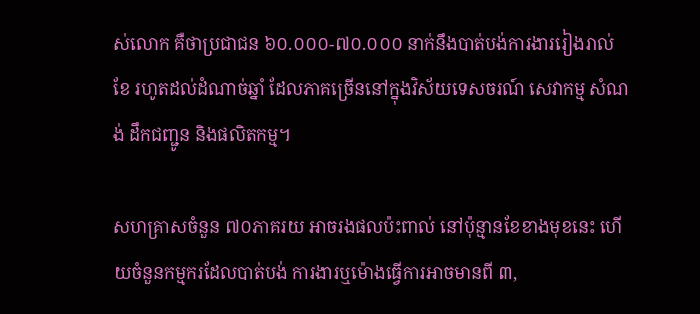ស់លោក គឺថាប្រជាជន ៦០.០០០-៧០.០០០ នាក់នឹងបាត់បង់ការងាររៀងរាល់ខែ រហូតដល់ដំណាច់ឆ្នាំ ដែលភាគច្រើននៅក្នុងវិស័យទេសចរណ៍ សេវាកម្ម សំណង់ ដឹកជញ្ជូន និងផលិតកម្ម។

សហគ្រាសចំនួន ៧០ភាគរយ អាចរងផលប៉ះពាល់ នៅប៉ុន្មានខែខាងមុខនេះ ហើយចំនួនកម្មករដែលបាត់បង់ ការងារឬម៉ោងធ្វើការអាចមានពី ៣,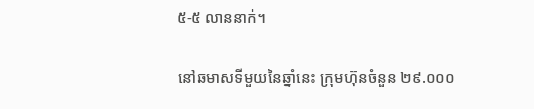៥-៥ លាននាក់។

នៅឆមាសទីមួយនៃឆ្នាំនេះ ក្រុមហ៊ុនចំនួន ២៩.០០០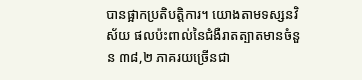បានផ្អាកប្រតិបត្តិការ។ យោងតាមទស្សនវិស័យ ផលប៉ះពាល់នៃជំងឺរាតត្បាតមានចំនួន ៣៨,២ ភាគរយច្រើនជា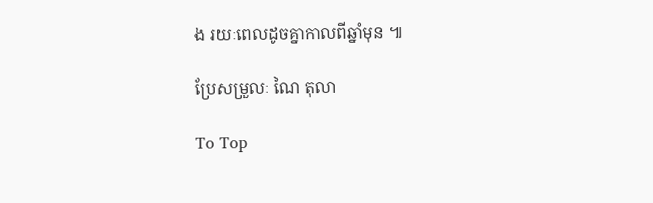ង រយៈពេលដូចគ្នាកាលពីឆ្នាំមុន ៕

ប្រែសម្រួលៈ ណៃ តុលា

To Top